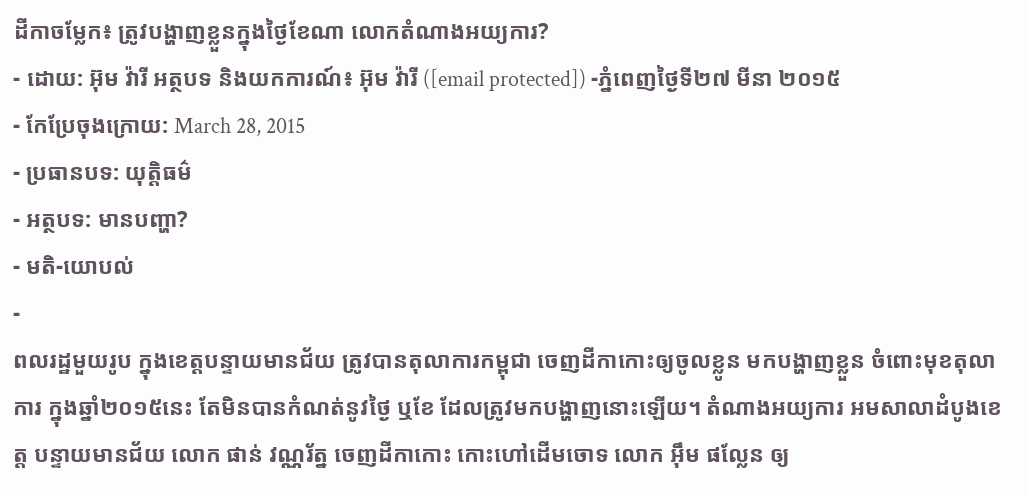ដីកាចម្លែក៖ ត្រូវបង្ហាញខ្លួនក្នុងថ្ងៃខែណា លោកតំណាងអយ្យការ?
- ដោយ: អ៊ុម វ៉ារី អត្ថបទ និងយកការណ៍៖ អ៊ុម វ៉ារី ([email protected]) -ភ្នំពេញថ្ងៃទី២៧ មីនា ២០១៥
- កែប្រែចុងក្រោយ: March 28, 2015
- ប្រធានបទ: យុត្តិធម៌
- អត្ថបទ: មានបញ្ហា?
- មតិ-យោបល់
-
ពលរដ្ឋមួយរូប ក្នុងខេត្តបន្ទាយមានជ័យ ត្រូវបានតុលាការកម្ពុជា ចេញដីកាកោះឲ្យចូលខ្លូន មកបង្ហាញខ្លួន ចំពោះមុខតុលាការ ក្នុងឆ្នាំ២០១៥នេះ តែមិនបានកំណត់នូវថ្ងៃ ឬខែ ដែលត្រូវមកបង្ហាញនោះឡើយ។ តំណាងអយ្យការ អមសាលាដំបូងខេត្ត បន្ទាយមានជ័យ លោក ផាន់ វណ្ណរ័ត្ន ចេញដីកាកោះ កោះហៅដើមចោទ លោក អ៊ឹម ផល្លែន ឲ្យ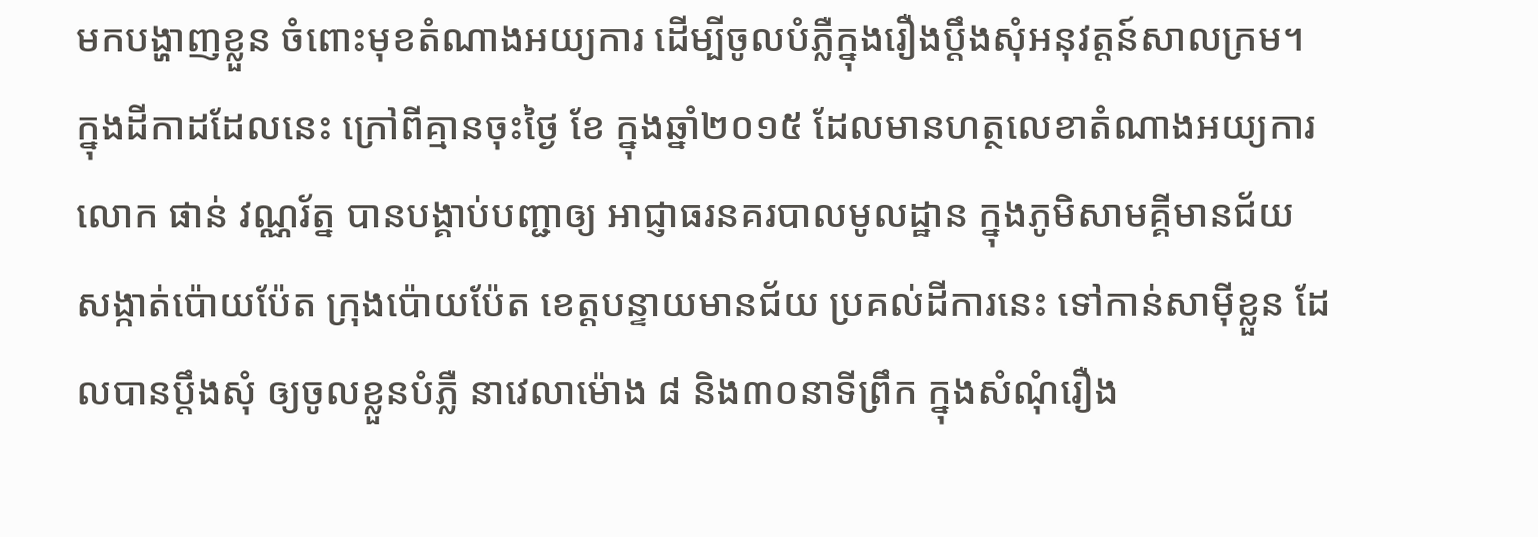មកបង្ហាញខ្លួន ចំពោះមុខតំណាងអយ្យការ ដើម្បីចូលបំភ្លឺក្នុងរឿងប្តឹងសុំអនុវត្តន៍សាលក្រម។
ក្នុងដីកាដដែលនេះ ក្រៅពីគ្មានចុះថ្ងៃ ខែ ក្នុងឆ្នាំ២០១៥ ដែលមានហត្ថលេខាតំណាងអយ្យការ លោក ផាន់ វណ្ណរ័ត្ន បានបង្គាប់បញ្ជាឲ្យ អាជ្ញាធរនគរបាលមូលដ្ឋាន ក្នុងភូមិសាមគ្គីមានជ័យ សង្កាត់ប៉ោយប៉ែត ក្រុងប៉ោយប៉ែត ខេត្តបន្ទាយមានជ័យ ប្រគល់ដីការនេះ ទៅកាន់សាម៉ីខ្លួន ដែលបានប្តឹងសុំ ឲ្យចូលខ្លួនបំភ្លឺ នាវេលាម៉ោង ៨ និង៣០នាទីព្រឹក ក្នុងសំណុំរឿង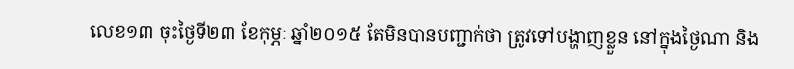លេខ១៣ ចុះថ្ងៃទី២៣ ខែកុម្ភៈ ឆ្នាំ២០១៥ តែមិនបានបញ្ជាក់ថា ត្រូវទៅបង្ហាញខ្លួន នៅក្នុងថ្ងៃណា និង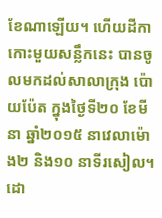ខែណាឡើយ។ ហើយដីកាកោះមួយសន្លឹកនេះ បានចូលមកដល់សាលាក្រុង ប៉ោយប៉ែត ក្នុងថ្ងៃទី២០ ខែមីនា ឆ្នាំ២០១៥ នាវេលាម៉ោង២ និង១០ នាទីរសៀល។
ដោ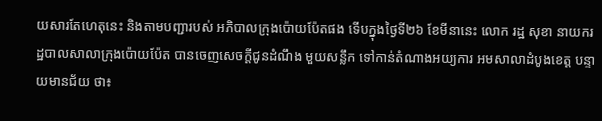យសារតែហេតុនេះ និងតាមបញ្ជារបស់ អភិបាលក្រុងប៉ោយប៉ែតផង ទើបក្នុងថ្ងៃទី២៦ ខែមីនានេះ លោក រដ្ឋ សុខា នាយករដ្ឋបាលសាលាក្រុងប៉ោយប៉ែត បានចេញសេចក្តីជូនដំណឹង មួយសន្លឹក ទៅកាន់តំណាងអយ្យការ អមសាលាដំបូងខេត្ត បន្ទាយមានជ័យ ថា៖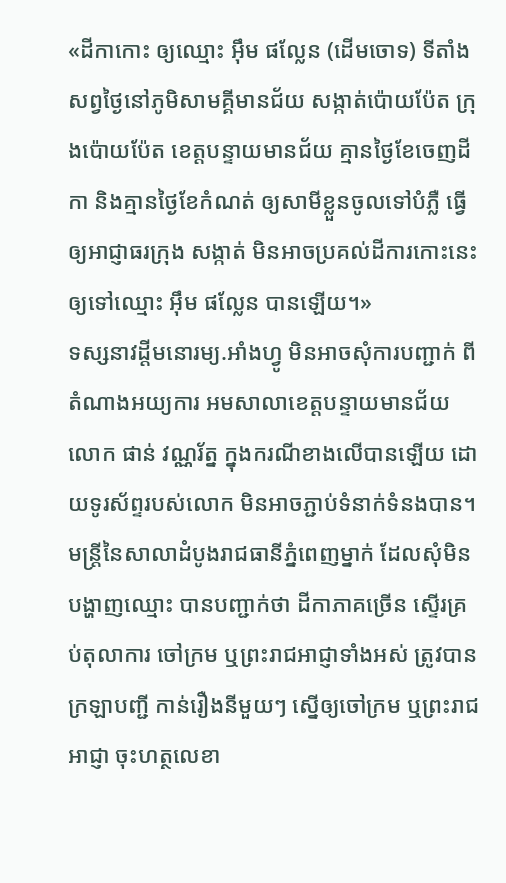«ដីកាកោះ ឲ្យឈ្មោះ អ៊ឹម ផល្លែន (ដើមចោទ) ទីតាំងសព្វថ្ងៃនៅភូមិសាមគ្គីមានជ័យ សង្កាត់ប៉ោយប៉ែត ក្រុងប៉ោយប៉ែត ខេត្តបន្ទាយមានជ័យ គ្មានថ្ងៃខែចេញដីកា និងគ្មានថ្ងៃខែកំណត់ ឲ្យសាមីខ្លួនចូលទៅបំភ្លឺ ធ្វើឲ្យអាជ្ញាធរក្រុង សង្កាត់ មិនអាចប្រគល់ដីការកោះនេះ ឲ្យទៅឈ្មោះ អ៊ឹម ផល្លែន បានឡើយ។»
ទស្សនាវដ្តីមនោរម្យ.អាំងហ្វូ មិនអាចសុំការបញ្ជាក់ ពីតំណាងអយ្យការ អមសាលាខេត្តបន្ទាយមានជ័យ លោក ផាន់ វណ្ណរ័ត្ន ក្នុងករណីខាងលើបានឡើយ ដោយទូរស័ព្ទរបស់លោក មិនអាចភ្ជាប់ទំនាក់ទំនងបាន។
មន្រ្តីនៃសាលាដំបូងរាជធានីភ្នំពេញម្នាក់ ដែលសុំមិនបង្ហាញឈ្មោះ បានបញ្ជាក់ថា ដីកាភាគច្រើន ស្ទើរគ្រប់តុលាការ ចៅក្រម ឬព្រះរាជអាជ្ញាទាំងអស់ ត្រូវបានក្រឡាបញ្ជី កាន់រឿងនីមួយៗ ស្នើឲ្យចៅក្រម ឬព្រះរាជអាជ្ញា ចុះហត្ថលេខា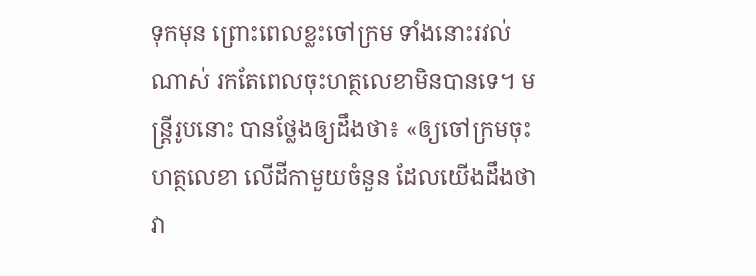ទុកមុន ព្រោះពេលខ្លះចៅក្រម ទាំងនោះរវល់ណាស់ រកតែពេលចុះហត្ថលេខាមិនបានទេ។ មន្ត្រីរូបនោះ បានថ្លែងឲ្យដឹងថា៖ «ឲ្យចៅក្រមចុះហត្ថលេខា លើដីកាមួយចំនួន ដែលយើងដឹងថា វា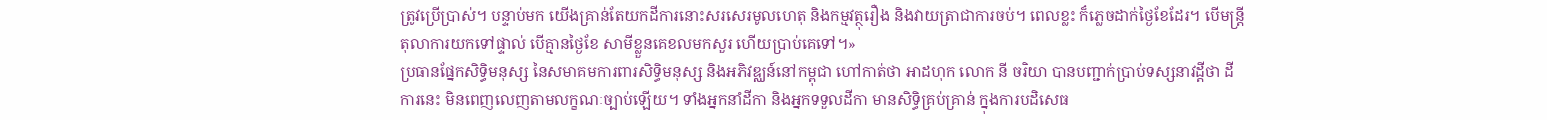ត្រូវប្រើប្រាស់។ បន្ទាប់មក យើងគ្រាន់តែយកដីការនោះសរសេរមូលហេតុ និងកម្មវត្ថុរឿង និងវាយត្រាជាការចប់។ ពេលខ្លះ ក៏ភ្លេចដាក់ថ្ងៃខែដែរ។ បើមន្រ្តីតុលាការយកទៅផ្ទាល់ បើគ្មានថ្ងៃខែ សាមីខ្លួនគេខលមកសួរ ហើយប្រាប់គេទៅ។»
ប្រធានផ្នែកសិទ្ធិមនុស្ស នៃសមាគមការពារសិទ្ធិមនុស្ស និងអភិវឌ្ឈន៍នៅកម្ពុជា ហៅកាត់ថា អាដហុក លោក នី ចរិយា បានបញ្ជាក់ប្រាប់ទស្សនាវដ្តីថា ដីការនេះ មិនពេញលេញតាមលក្ខណៈច្បាប់ឡើយ។ ទាំងអ្នកនាំដីកា និងអ្នកទទួលដីកា មានសិទ្ធិគ្រប់គ្រាន់ ក្នុងការបដិសេធ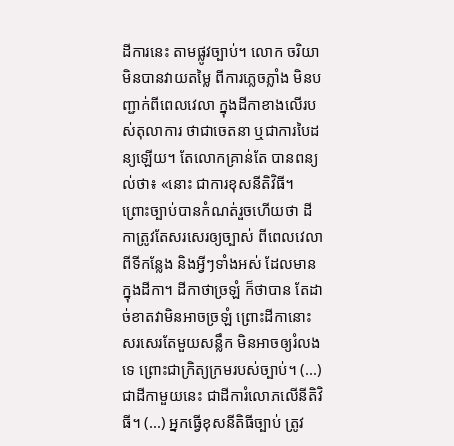ដីការនេះ តាមផ្លូវច្បាប់។ លោក ចរិយា មិនបានវាយតម្លៃ ពីការភ្លេចភ្លាំង មិនបញ្ជាក់ពីពេលវេលា ក្នុងដីកាខាងលើរបស់តុលាការ ថាជាចេតនា ឬជាការបៃដន្យឡើយ។ តែលោកគ្រាន់តែ បានពន្យល់ថា៖ «នោះ ជាការខុសនីតិវិធី។ ព្រោះច្បាប់បានកំណត់រួចហើយថា ដីកាត្រូវតែសរសេរឲ្យច្បាស់ ពីពេលវេលា ពីទីកន្លែង និងអ្វីៗទាំងអស់ ដែលមានក្នុងដីកា។ ដីកាថាច្រឡំ ក៏ថាបាន តែដាច់ខាតវាមិនអាចច្រឡំ ព្រោះដីកានោះ សរសេរតែមួយសន្លឹក មិនអាចឲ្យរំលងទេ ព្រោះជាក្រិត្យក្រមរបស់ច្បាប់។ (...) ជាដីកាមួយនេះ ជាដីការំលោភលើនីតិវិធី។ (...) អ្នកធ្វើខុសនីតិធីច្បាប់ ត្រូវ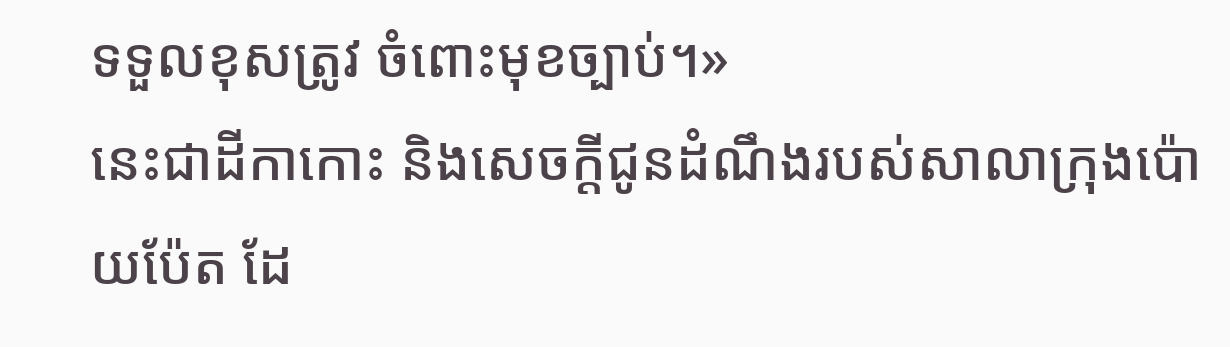ទទួលខុសត្រូវ ចំពោះមុខច្បាប់។»
នេះជាដីកាកោះ និងសេចក្តីជូនដំណឹងរបស់សាលាក្រុងប៉ោយប៉ែត ដែ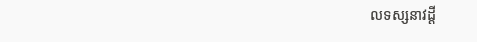លទស្សនាវដ្តី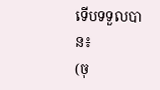ទើបទទួលបាន៖
(ចុ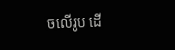ចលើរូប ដើ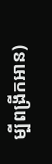ម្បីពង្រីកអាន)